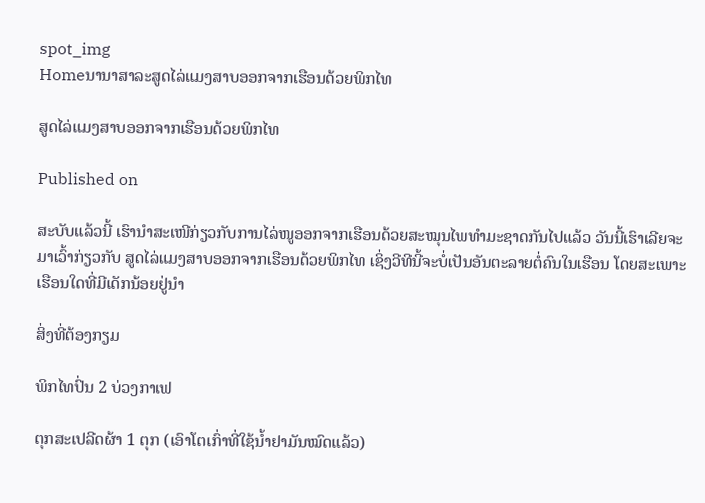spot_img
Homeນານາສາລະສູດໄລ່ແມງສາບອອກຈາກເຮືອນດ້ວຍພິກໄທ

ສູດໄລ່ແມງສາບອອກຈາກເຮືອນດ້ວຍພິກໄທ

Published on

ສະບັບແລ້ວນີ້ ເຮົານຳສະເໜີກ່ຽວກັບການໄລ່ໜູອອກຈາກເຮືອນດ້ວຍສະໝຸນໄພທຳມະຊາດກັນໄປແລ້ວ ວັນນີ້ເຮົາເລີຍຈະມາເວົ້າກ່ຽວກັບ ສູດໄລ່ແມງສາບອອກຈາກເຮືອນດ້ວຍພິກໄທ ເຊິ່ງວີທີນີ້ຈະບໍ່ເປັນອັນຕະລາຍຕໍ່ຄົນໃນເຮືອນ ໂດຍສະເພາະເຮືອນໃດທີ່ມີເດັກນ້ອຍຢູ່ນຳ

ສິ່ງທີ່ຕ້ອງກຽມ

ພິກໄທປົ່ນ 2 ບ່ວງກາເຟ

ຕຸກສະເປລີດຜ້າ 1 ຕຸກ (ເອົາໂຕເກົ່າທີ່ໃຊ້ນ້ຳຢາມັນໝົດແລ້ວ)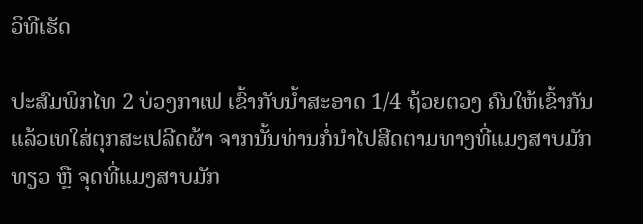ວິທີເຮັດ

ປະສົມພິກໄທ 2 ບ່ວງກາເຟ ເຂົ້າກັບນ້ຳສະອາດ 1/4 ຖ້ວຍຕວງ ຄົນໃຫ້ເຂົ້າກັນ ແລ້ວເທໃສ່ຕຸກສະເປລີດຜ້າ ຈາກນັ້ນທ່ານກໍ່ນຳໄປສີດຕາມທາງທີ່ແມງສາບມັກທຽວ ຫຼື ຈຸດທີ່ແມງສາບມັກ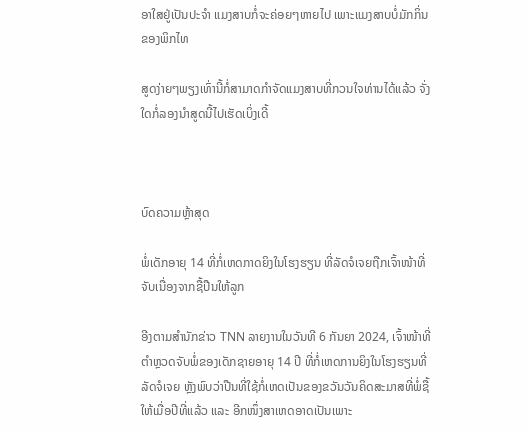ອາໃສຢູ່ເປັນປະຈຳ ແມງສາບກໍ່ຈະຄ່ອຍໆຫາຍໄປ ເພາະແມງສາບບໍ່ມັກກິ່ນຂອງພິກໄທ

ສູດງ່າຍໆພຽງເທົ່ານີ້ກໍ່ສາມາດກຳຈັດແມງສາບທີ່ກວນໃຈທ່ານໄດ້ແລ້ວ ຈັ່ງໃດກໍ່ລອງນຳສູດນີ້ໄປເຮັດເບິ່ງເດີ້



ບົດຄວາມຫຼ້າສຸດ

ພໍ່ເດັກອາຍຸ 14 ທີ່ກໍ່ເຫດກາດຍິງໃນໂຮງຮຽນ ທີ່ລັດຈໍເຈຍຖືກເຈົ້າໜ້າທີ່ຈັບເນື່ອງຈາກຊື້ປືນໃຫ້ລູກ

ອີງຕາມສຳນັກຂ່າວ TNN ລາຍງານໃນວັນທີ 6 ກັນຍາ 2024, ເຈົ້າໜ້າທີ່ຕຳຫຼວດຈັບພໍ່ຂອງເດັກຊາຍອາຍຸ 14 ປີ ທີ່ກໍ່ເຫດການຍິງໃນໂຮງຮຽນທີ່ລັດຈໍເຈຍ ຫຼັງພົບວ່າປືນທີ່ໃຊ້ກໍ່ເຫດເປັນຂອງຂວັນວັນຄິດສະມາສທີ່ພໍ່ຊື້ໃຫ້ເມື່ອປີທີ່ແລ້ວ ແລະ ອີກໜຶ່ງສາເຫດອາດເປັນເພາະ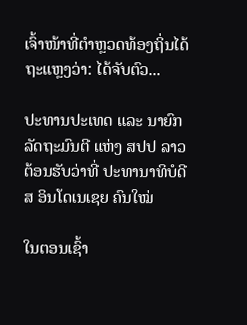ເຈົ້າໜ້າທີ່ຕຳຫຼວດທ້ອງຖິ່ນໄດ້ຖະແຫຼງວ່າ: ໄດ້ຈັບຕົວ...

ປະທານປະເທດ ແລະ ນາຍົກລັດຖະມົນຕີ ແຫ່ງ ສປປ ລາວ ຕ້ອນຮັບວ່າທີ່ ປະທານາທິບໍດີ ສ ອິນໂດເນເຊຍ ຄົນໃໝ່

ໃນຕອນເຊົ້າ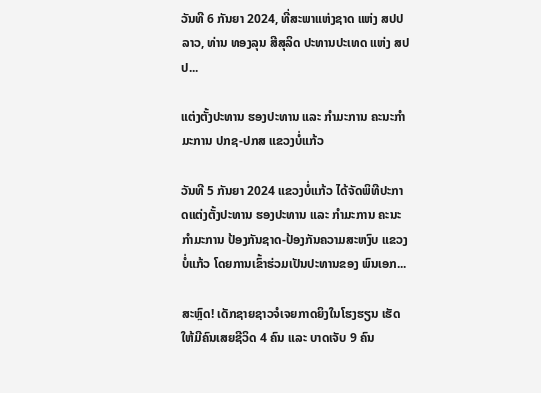ວັນທີ 6 ກັນຍາ 2024, ທີ່ສະພາແຫ່ງຊາດ ແຫ່ງ ສປປ ລາວ, ທ່ານ ທອງລຸນ ສີສຸລິດ ປະທານປະເທດ ແຫ່ງ ສປປ...

ແຕ່ງຕັ້ງປະທານ ຮອງປະທານ ແລະ ກຳມະການ ຄະນະກຳມະການ ປກຊ-ປກສ ແຂວງບໍ່ແກ້ວ

ວັນທີ 5 ກັນຍາ 2024 ແຂວງບໍ່ແກ້ວ ໄດ້ຈັດພິທີປະກາດແຕ່ງຕັ້ງປະທານ ຮອງປະທານ ແລະ ກຳມະການ ຄະນະກຳມະການ ປ້ອງກັນຊາດ-ປ້ອງກັນຄວາມສະຫງົບ ແຂວງບໍ່ແກ້ວ ໂດຍການເຂົ້າຮ່ວມເປັນປະທານຂອງ ພົນເອກ...

ສະຫຼົດ! ເດັກຊາຍຊາວຈໍເຈຍກາດຍິງໃນໂຮງຮຽນ ເຮັດໃຫ້ມີຄົນເສຍຊີວິດ 4 ຄົນ ແລະ ບາດເຈັບ 9 ຄົນ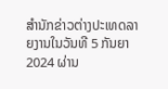ສຳນັກຂ່າວຕ່າງປະເທດລາຍງານໃນວັນທີ 5 ກັນຍາ 2024 ຜ່ານ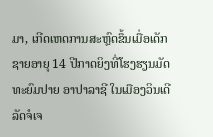ມາ, ເກີດເຫດການສະຫຼົດຂຶ້ນເມື່ອເດັກຊາຍອາຍຸ 14 ປີກາດຍິງທີ່ໂຮງຮຽນມັດທະຍົມປາຍ ອາປາລາຊີ ໃນເມືອງວິນເດີ ລັດຈໍເຈ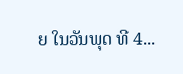ຍ ໃນວັນພຸດ ທີ 4...